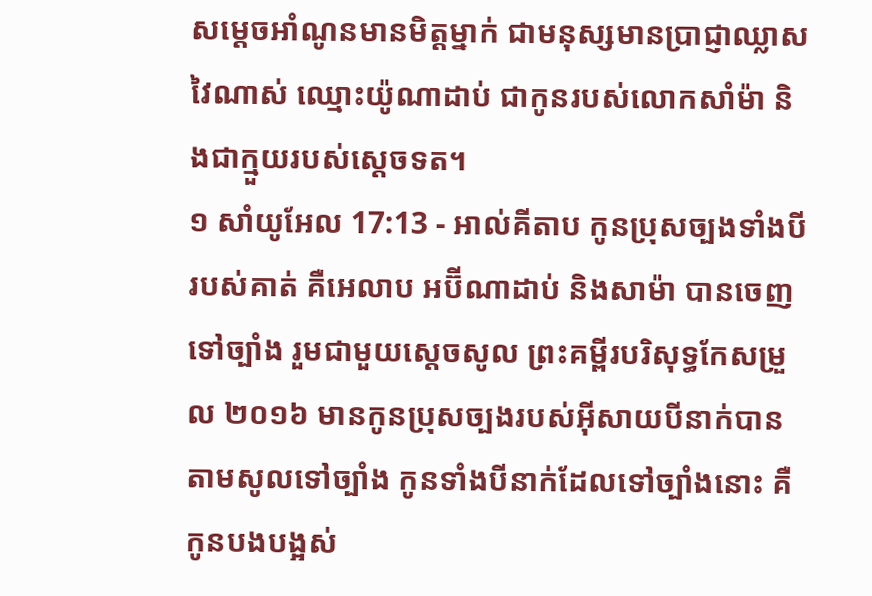សម្តេចអាំណូនមានមិត្តម្នាក់ ជាមនុស្សមានប្រាជ្ញាឈ្លាសវៃណាស់ ឈ្មោះយ៉ូណាដាប់ ជាកូនរបស់លោកសាំម៉ា និងជាក្មួយរបស់ស្តេចទត។
១ សាំយូអែល 17:13 - អាល់គីតាប កូនប្រុសច្បងទាំងបីរបស់គាត់ គឺអេលាប អប៊ីណាដាប់ និងសាម៉ា បានចេញទៅច្បាំង រួមជាមួយស្តេចសូល ព្រះគម្ពីរបរិសុទ្ធកែសម្រួល ២០១៦ មានកូនប្រុសច្បងរបស់អ៊ីសាយបីនាក់បានតាមសូលទៅច្បាំង កូនទាំងបីនាក់ដែលទៅច្បាំងនោះ គឺកូនបងបង្អស់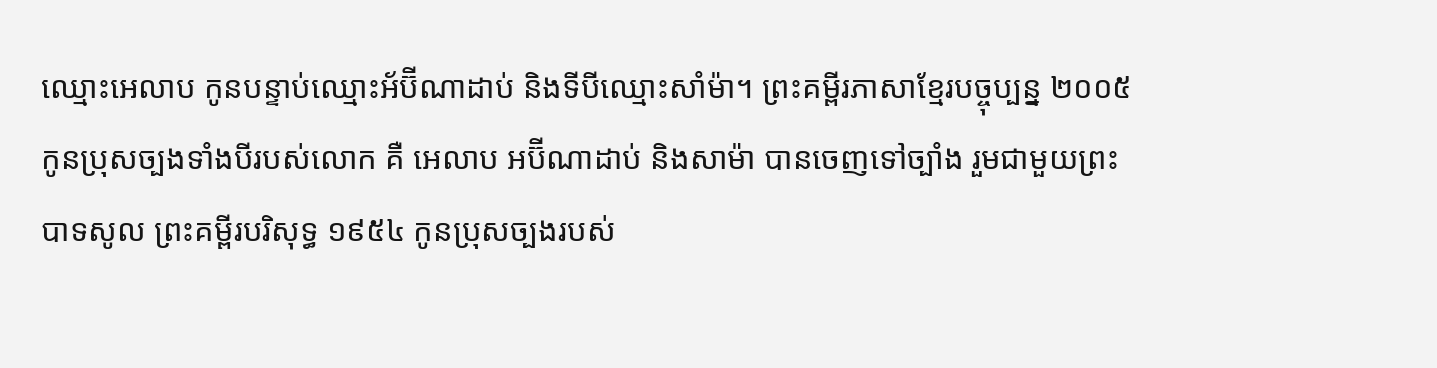ឈ្មោះអេលាប កូនបន្ទាប់ឈ្មោះអ័ប៊ីណាដាប់ និងទីបីឈ្មោះសាំម៉ា។ ព្រះគម្ពីរភាសាខ្មែរបច្ចុប្បន្ន ២០០៥ កូនប្រុសច្បងទាំងបីរបស់លោក គឺ អេលាប អប៊ីណាដាប់ និងសាម៉ា បានចេញទៅច្បាំង រួមជាមួយព្រះបាទសូល ព្រះគម្ពីរបរិសុទ្ធ ១៩៥៤ កូនប្រុសច្បងរបស់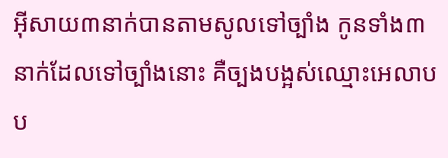អ៊ីសាយ៣នាក់បានតាមសូលទៅច្បាំង កូនទាំង៣នាក់ដែលទៅច្បាំងនោះ គឺច្បងបង្អស់ឈ្មោះអេលាប ប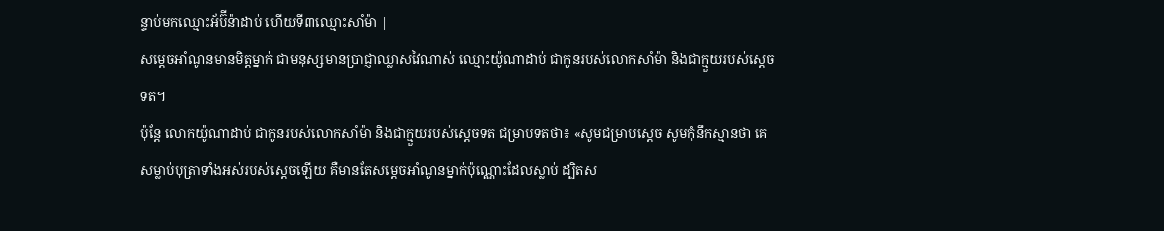ន្ទាប់មកឈ្មោះអ័ប៊ីន៉ាដាប់ ហើយទី៣ឈ្មោះសាំម៉ា |
សម្តេចអាំណូនមានមិត្តម្នាក់ ជាមនុស្សមានប្រាជ្ញាឈ្លាសវៃណាស់ ឈ្មោះយ៉ូណាដាប់ ជាកូនរបស់លោកសាំម៉ា និងជាក្មួយរបស់ស្តេចទត។
ប៉ុន្តែ លោកយ៉ូណាដាប់ ជាកូនរបស់លោកសាំម៉ា និងជាក្មួយរបស់ស្តេចទត ជម្រាបទតថា៖ «សូមជម្រាបស្តេច សូមកុំនឹកស្មានថា គេសម្លាប់បុត្រាទាំងអស់របស់ស្តេចឡើយ គឺមានតែសម្តេចអាំណូនម្នាក់ប៉ុណ្ណោះដែលស្លាប់ ដ្បិតស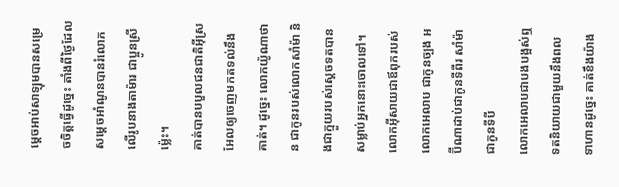ម្តេចអាប់សាឡុមបានសម្រេចចិត្តធ្វើដូច្នេះ តាំងពីថ្ងៃដែលសម្តេចអាំណូនបានរំលោភលើរូបនាងតាម៉ារ ជាប្អូនស្រីម៉្លេះ។
គាត់បានបបួលជនជាតិអ៊ីស្រអែលឲ្យចេញមកតទល់នឹងគាត់។ ដូច្នេះ លោកយ៉ូណាថាន ជាកូនរបស់លោកសាំម៉ា និងជាក្មួយរបស់ស្តេចទតបានសម្លាប់អ្នកនោះចោលទៅ។
លោកអ៊ីសាយជាឪពុករបស់លោកអេលាប ជាកូនច្បង អប៊ីណាដាប់ជាកូនទីពីរ សាំម៉ាជាកូនទីបី
លោកអេលាបជាបងបង្អស់ឮទតនិយាយជាមួយនឹងពលទាហានដូច្នេះ គាត់ខឹងយ៉ាង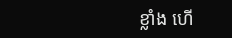ខ្លាំង ហើ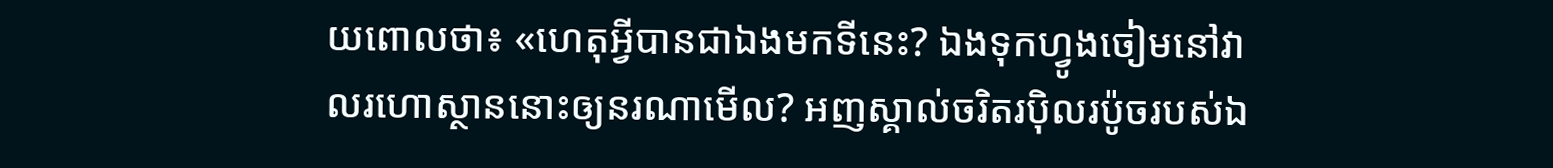យពោលថា៖ «ហេតុអ្វីបានជាឯងមកទីនេះ? ឯងទុកហ្វូងចៀមនៅវាលរហោស្ថាននោះឲ្យនរណាមើល? អញស្គាល់ចរិតរប៉ិលរប៉ូចរបស់ឯ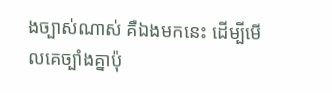ងច្បាស់ណាស់ គឺឯងមកនេះ ដើម្បីមើលគេច្បាំងគ្នាប៉ុ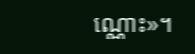ណ្ណោះ»។